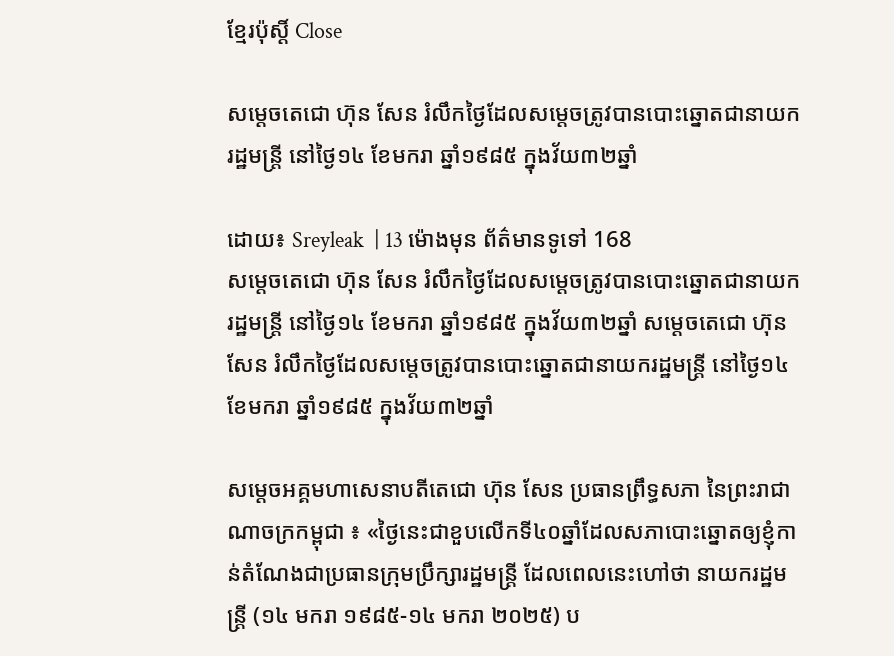ខ្មែរប៉ុស្ដិ៍ Close

សម្តេចតេជោ ហ៊ុន សែន រំលឹកថ្ងៃដែលសម្តេចត្រូវបានបោះឆ្នោតជានាយករដ្ឋមន្ត្រី នៅថ្ងៃ១៤ ខែមករា ឆ្នាំ១៩៨៥ ក្នុងវ័យ៣២ឆ្នាំ

ដោយ៖ Sreyleak  | 13 ម៉ោងមុន ព័ត៌មានទូទៅ 168
សម្តេចតេជោ ហ៊ុន សែន រំលឹកថ្ងៃដែលសម្តេចត្រូវបានបោះឆ្នោតជានាយករដ្ឋមន្ត្រី នៅថ្ងៃ១៤ ខែមករា ឆ្នាំ១៩៨៥ ក្នុងវ័យ៣២ឆ្នាំ សម្តេចតេជោ ហ៊ុន សែន រំលឹកថ្ងៃដែលសម្តេចត្រូវបានបោះឆ្នោតជានាយករដ្ឋមន្ត្រី នៅថ្ងៃ១៤ ខែមករា ឆ្នាំ១៩៨៥ ក្នុងវ័យ៣២ឆ្នាំ

សម្តេចអគ្គមហាសេនាបតីតេជោ ហ៊ុន សែន ប្រធានព្រឹទ្ធសភា នៃព្រះរាជាណាចក្រកម្ពុជា ៖ «ថ្ងៃនេះជាខួបលើកទី៤០ឆ្នាំដែលសភាបោះឆ្នោតឲ្យខ្ញុំកាន់តំណែងជាប្រធានក្រុមប្រឹក្សារដ្ឋមន្ត្រី ដែលពេលនេះហៅថា នាយករដ្ឋមន្ត្រី (១៤ មករា ១៩៨៥-១៤ មករា ២០២៥) ប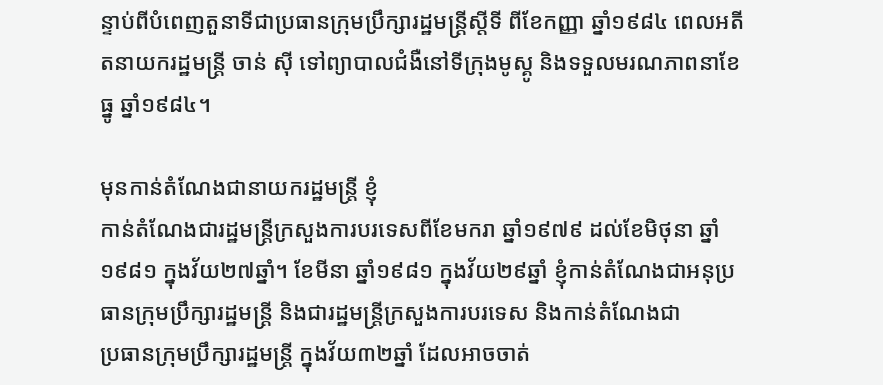ន្ទាប់ពីបំពេញតួនាទីជាប្រធានក្រុមប្រឹក្សារដ្ឋមន្ត្រីស្តីទី ពីខែកញ្ញា ឆ្នាំ១៩៨៤ ពេលអតីតនាយករដ្ឋមន្រ្តី ចាន់ ស៊ី ទៅព្យាបាលជំងឺនៅទីក្រុងមូស្គូ និងទទួលមរណភាពនាខែធ្នូ ឆ្នាំ១៩៨៤។

មុនកាន់តំណែងជានាយករដ្ឋមន្ត្រី ខ្ញុំ
កាន់តំណែងជារដ្ឋមន្ត្រីក្រសួងការបរទេសពីខែមករា ឆ្នាំ១៩៧៩ ដល់ខែមិថុនា ឆ្នាំ១៩៨១ ក្នុងវ័យ២៧ឆ្នាំ។ ខែមីនា ឆ្នាំ១៩៨១ ក្នុងវ័យ២៩ឆ្នាំ ខ្ញុំកាន់តំណែងជាអនុប្រធានក្រុមប្រឹក្សារដ្ឋមន្ត្រី និងជារដ្ឋមន្ត្រីក្រសួងការបរទេស និងកាន់តំណែងជា
ប្រធានក្រុមប្រឹក្សារដ្ឋមន្រ្តី ក្នុងវ័យ៣២ឆ្នាំ ដែលអាចចាត់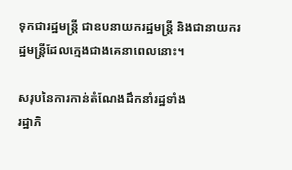ទុកជារដ្ឋមន្ត្រី ជាឧបនាយករដ្ឋមន្ត្រី និងជានាយករដ្ឋមន្ត្រីដែលក្មេងជាងគេនាពេលនោះ។

សរុបនៃការកាន់តំណែងដឹកនាំរដ្ឋទាំង
រដ្ឋាភិ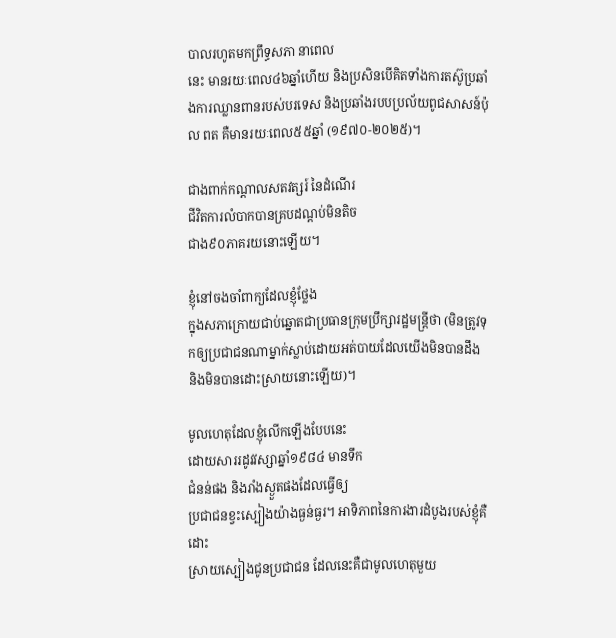បាលរហូតមកព្រឹទ្ធសភា នាពេល
នេះ មានរយៈពេល៤៦ឆ្នាំហើយ និងប្រសិនបើគិតទាំងការតស៊ូប្រឆាំងការឈ្លានពានរបស់បរទេស និងប្រឆាំងរបបប្រល័យពូជសាសន៍ប៉ុល ពត គឺមានរយៈពេល៥៥ឆ្នាំ (១៩៧០-២០២៥)។

ជាងពាក់កណ្តាលសតវត្សរ៍ នៃដំណើរ
ជីវិតការលំបាកបានគ្របដណ្តប់មិនតិច
ជាង៩០ភាគរយនោះឡើយ។

ខ្ញុំនៅចងចាំពាក្យដែលខ្ញុំថ្លែង
ក្នុងសភាក្រោយជាប់ឆ្នោតជាប្រធានក្រុមប្រឹក្សារដ្ឋមន្រ្តីថា (មិនត្រូវទុកឲ្យប្រជាជនណាម្នាក់ស្លាប់ដោយអត់បាយដែលយើងមិនបានដឹង និងមិនបានដោះស្រាយនោះឡើយ)។

មូលហេតុដែលខ្ញុំលើកឡើងបែបនេះ
ដោយសាររដូវវស្សាឆ្នាំ១៩៨៤ មានទឹក
ជំនន់ផង និងរាំងស្ងួតផងដែលធ្វើឲ្យ
ប្រជាជនខ្វះស្បៀងយ៉ាងធ្ងន់ធ្ងរ។ អាទិភាពនៃការងារដំបូងរបស់ខ្ញុំគឺដោះ
ស្រាយស្បៀងជូនប្រជាជន ដែលនេះគឺជាមូលហេតុមួយ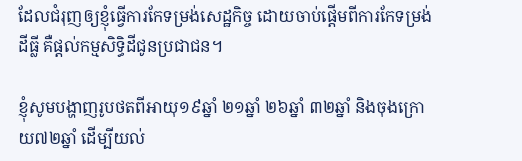ដែលជំរុញឲ្យខ្ញុំធ្វើការកែទម្រង់សេដ្ឋកិច្ច ដោយចាប់ផ្តើមពីការកែទម្រង់ដីធ្លី គឺផ្តល់កម្មសិទ្ធិដីជូនប្រជាជន។

ខ្ញុំសូមបង្ហាញរូបថតពីអាយុ១៩ឆ្នាំ ២១ឆ្នាំ ២៦ឆ្នាំ ៣២ឆ្នាំ និងចុងក្រោយ៧២ឆ្នាំ ដើម្បីយល់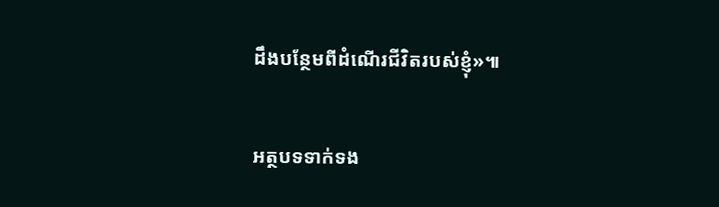ដឹងបន្ថែមពីដំណើរជីវិតរបស់ខ្ញុំ»៕

អត្ថបទទាក់ទង